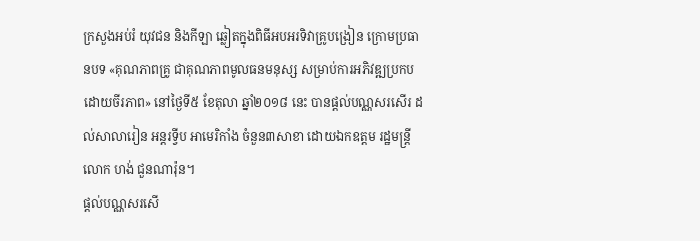ក្រសួងអប់រំ យុវជន និងកីឡា ឆ្លៀតក្នុងពិធីអបអរទិវាគ្រូបង្រៀន ក្រោមប្រធានបទ «គុណភាពគ្រូ ជាគុណភាពមូលធនមនុស្ស សម្រាប់ការអភិវឌ្ឍប្រកបដោយចីរភាព» នៅថ្ងៃទី៥ ខែតុលា ឆ្នាំ២០១៨ នេះ បានផ្ដល់បណ្ណសរសើរ ដល់សាលារៀន អន្តរទ្វីប អាមេរិកាំង ចំនួន៣សាខា ដោយឯកឧត្តម រដ្ឋមន្ត្រី លោក ហង់ ជួនណារ៉ុន។
ផ្ដល់បណ្ណសរសើ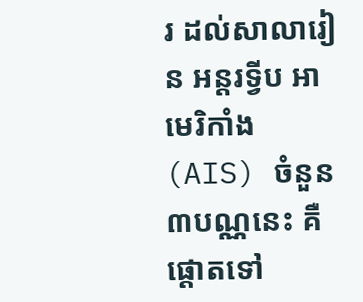រ ដល់សាលារៀន អន្តរទ្វីប អាមេរិកាំង (AIS) ចំនួន៣បណ្ណនេះ គឺផ្ដោតទៅ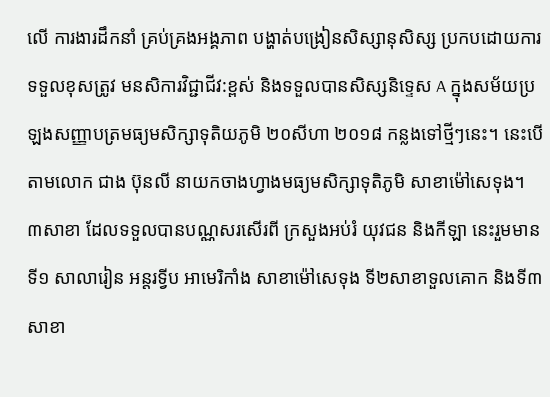លើ ការងារដឹកនាំ គ្រប់គ្រងអង្គភាព បង្ហាត់បង្រៀនសិស្សានុសិស្ស ប្រកបដោយការទទួលខុសត្រូវ មនសិការវិជ្ជាជីវ:ខ្ពស់ និងទទួលបានសិស្សនិទេ្ទស A ក្នុងសម័យប្រឡងសញ្ញាបត្រមធ្យមសិក្សាទុតិយភូមិ ២០សីហា ២០១៨ កន្លងទៅថ្មីៗនេះ។ នេះបើតាមលោក ជាង ប៊ុនលី នាយកចាងហ្វាងមធ្យមសិក្សាទុតិភូមិ សាខាម៉ៅសេទុង។
៣សាខា ដែលទទួលបានបណ្ណសរសើរពី ក្រសួងអប់រំ យុវជន និងកីឡា នេះរួមមានទី១ សាលារៀន អន្តរទ្វីប អាមេរិកាំង សាខាម៉ៅសេទុង ទី២សាខាទួលគោក និងទី៣ សាខា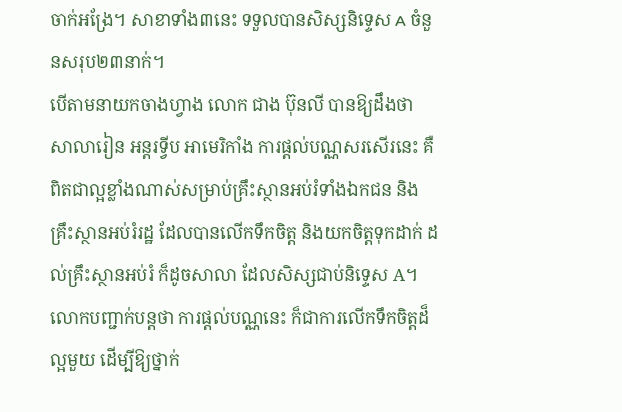ចាក់អង្រែ។ សាខាទាំង៣នេះ ទទួលបានសិស្សនិទ្ទេស A ចំនួនសរុប២៣នាក់។
បើតាមនាយកចាងហ្វាង លោក ជាង ប៊ុនលី បានឱ្យដឹងថា សាលារៀន អន្តរទ្វីប អាមេរិកាំង ការផ្ដល់បណ្ណសរសើរនេះ គឺពិតជាល្អខ្លាំងណាស់សម្រាប់គ្រឹះស្ថានអប់រំទាំងឯកជន និងគ្រឹះស្ថានអប់រំរដ្ឋ ដែលបានលើកទឹកចិត្ត និងយកចិត្តទុកដាក់ ដល់គ្រឹះស្ថានអប់រំ ក៏ដូចសាលា ដែលសិស្សជាប់និទ្ទេស A។
លោកបញ្ជាក់បន្តថា ការផ្ដល់បណ្ណនេះ ក៏ជាការលើកទឹកចិត្តដ៏ល្អមួយ ដើម្បីឱ្យថ្នាក់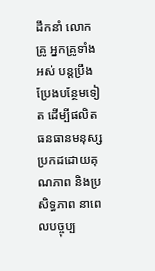ដឹកនាំ លោកគ្រូ អ្នកគ្រូទាំងអស់ បន្តប្រឹងប្រែងបន្ថែមទៀត ដើម្បីផលិតធនធានមនុស្សប្រកដដោយគុណភាព និងប្រសិទ្ធភាព នាពេលបច្ចុប្ប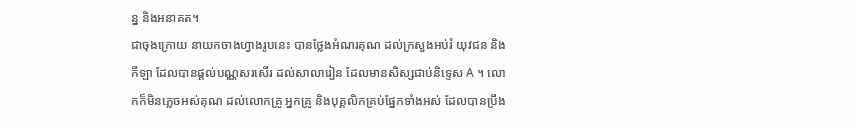ន្ន និងអនាគត។
ជាចុងក្រោយ នាយកចាងហ្វាងរូបនេះ បានថ្លែងអំណរគុណ ដល់ក្រសួងអប់រំ យុវជន និងកីឡា ដែលបានផ្ដល់បណ្ណសរសើរ ដល់សាលារៀន ដែលមានសិស្សជាប់និទ្ទេស A ។ លោកក៏មិនភ្លេចអស់គុណ ដល់លោកគ្រូ អ្នកគ្រូ និងបុគ្គលិកគ្រប់ផ្នែកទាំងអស់ ដែលបានប្រឹង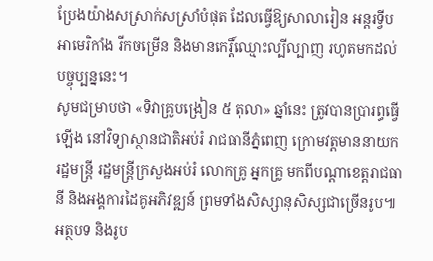ប្រែងយ៉ាងសស្រាក់សស្រាំបំផុត ដែលធ្វើឱ្យសាលារៀន អន្តរទ្វីប អាមេរិកាំង រីកចម្រើន និងមានកេរ្តិ៍ឈ្មោះល្បីល្បាញ រហូតមកដល់បច្ចុប្បន្ននេះ។
សូមជម្រាបថា «ទិវាគ្រូបង្រៀន ៥ តុលា» ឆ្នាំនេះ ត្រូវបានប្រារព្ធធ្វើឡើង នៅវិទ្យាស្ថានជាតិអប់រំ រាជធានីភ្នំពេញ ក្រោមវត្តមាននាយករដ្ឋមន្ត្រី រដ្ឋមន្រ្តីក្រសួងអប់រំ លោកគ្រូ អ្នកគ្រូ មកពីបណ្តាខេត្តរាជធានី និងអង្គការដៃគូអភិវឌ្ឍន៍ ព្រមទាំងសិស្សានុសិស្សជាច្រើនរូប៕អត្ថបទ និងរូប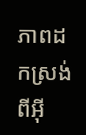ភាពដកស្រង់ពីអ៊ី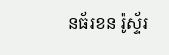នធ័រខន រ៉ូស្ទ័រ